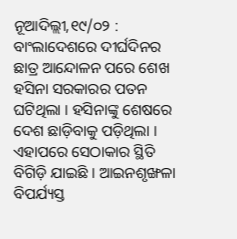ନୂଆଦିଲ୍ଲୀ,୧୯/୦୨ : ବାଂଲାଦେଶରେ ଦୀର୍ଘଦିନର ଛାତ୍ର ଆନ୍ଦୋଳନ ପରେ ଶେଖ ହସିନା ସରକାରର ପତନ ଘଟିଥିଲା । ହସିନାଙ୍କୁ ଶେଷରେ ଦେଶ ଛାଡ଼ିବାକୁ ପଡ଼ିଥିଲା । ଏହାପରେ ସେଠାକାର ସ୍ଥିତି ବିଗିଡ଼ି ଯାଇଛି । ଆଇନଶୃଙ୍ଖଳା ବିପର୍ଯ୍ୟସ୍ତ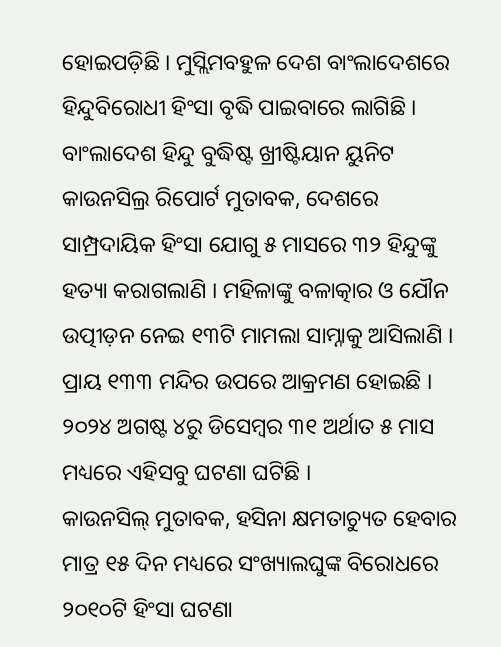ହୋଇପଡ଼ିଛି । ମୁସ୍ଲିମବହୁଳ ଦେଶ ବାଂଲାଦେଶରେ ହିନ୍ଦୁବିରୋଧୀ ହିଂସା ବୃଦ୍ଧି ପାଇବାରେ ଲାଗିଛି । ବାଂଲାଦେଶ ହିନ୍ଦୁ ବୁଦ୍ଧିଷ୍ଟ ଖ୍ରୀଷ୍ଟିୟାନ ୟୁନିଟ କାଉନସିଲ୍ର ରିପୋର୍ଟ ମୁତାବକ, ଦେଶରେ ସାମ୍ପ୍ରଦାୟିକ ହିଂସା ଯୋଗୁ ୫ ମାସରେ ୩୨ ହିନ୍ଦୁଙ୍କୁ ହତ୍ୟା କରାଗଲାଣି । ମହିଳାଙ୍କୁ ବଳାତ୍କାର ଓ ଯୌନ ଉତ୍ପୀଡ଼ନ ନେଇ ୧୩ଟି ମାମଲା ସାମ୍ନାକୁ ଆସିଲାଣି । ପ୍ରାୟ ୧୩୩ ମନ୍ଦିର ଉପରେ ଆକ୍ରମଣ ହୋଇଛି । ୨୦୨୪ ଅଗଷ୍ଟ ୪ରୁ ଡିସେମ୍ବର ୩୧ ଅର୍ଥାତ ୫ ମାସ ମଧ୍ୟରେ ଏହିସବୁ ଘଟଣା ଘଟିଛି ।
କାଉନସିଲ୍ ମୁତାବକ, ହସିନା କ୍ଷମତାଚ୍ୟୁତ ହେବାର ମାତ୍ର ୧୫ ଦିନ ମଧ୍ୟରେ ସଂଖ୍ୟାଲଘୁଙ୍କ ବିରୋଧରେ ୨୦୧୦ଟି ହିଂସା ଘଟଣା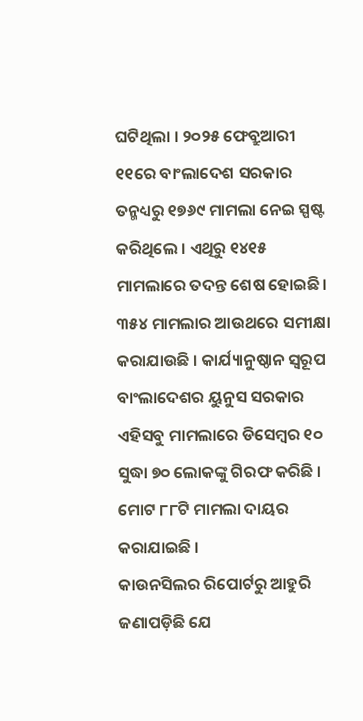ଘଟିଥିଲା । ୨୦୨୫ ଫେବ୍ରୁଆରୀ ୧୧ରେ ବାଂଲାଦେଶ ସରକାର ତନ୍ମଧ୍ୟରୁ ୧୭୬୯ ମାମଲା ନେଇ ସ୍ପଷ୍ଟ କରିଥିଲେ । ଏଥିରୁ ୧୪୧୫ ମାମଲାରେ ତଦନ୍ତ ଶେଷ ହୋଇଛି । ୩୫୪ ମାମଲାର ଆଉଥରେ ସମୀକ୍ଷା କରାଯାଉଛି । କାର୍ଯ୍ୟାନୁଷ୍ଠାନ ସ୍ୱରୂପ ବାଂଲାଦେଶର ୟୁନୁସ ସରକାର ଏହିସବୁ ମାମଲାରେ ଡିସେମ୍ବର ୧୦ ସୁଦ୍ଧା ୭୦ ଲୋକଙ୍କୁ ଗିରଫ କରିଛି । ମୋଟ ୮୮ଟି ମାମଲା ଦାୟର କରାଯାଇଛି ।
କାଉନସିଲର ରିପୋର୍ଟରୁ ଆହୁରି ଜଣାପଡ଼ିଛି ଯେ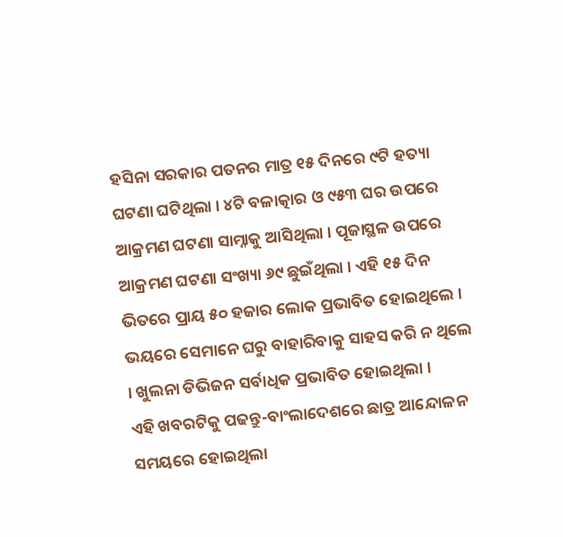ହସିନା ସରକାର ପତନର ମାତ୍ର ୧୫ ଦିନରେ ୯ଟି ହତ୍ୟା ଘଟଣା ଘଟିଥିଲା । ୪ଟି ବଳାତ୍କାର ଓ ୯୫୩ ଘର ଉପରେ ଆକ୍ରମଣ ଘଟଣା ସାମ୍ନାକୁ ଆସିଥିଲା । ପୂଜାସ୍ଥଳ ଉପରେ ଆକ୍ରମଣ ଘଟଣା ସଂଖ୍ୟା ୬୯ ଛୁଇଁଥିଲା । ଏହି ୧୫ ଦିନ ଭିତରେ ପ୍ରାୟ ୫୦ ହଜାର ଲୋକ ପ୍ରଭାବିତ ହୋଇଥିଲେ । ଭୟରେ ସେମାନେ ଘରୁ ବାହାରିବାକୁ ସାହସ କରି ନ ଥିଲେ । ଖୁଲନା ଡିଭିଜନ ସର୍ବାଧିକ ପ୍ରଭାବିତ ହୋଇଥିଲା ।
ଏହି ଖବରଟିକୁ ପଢନ୍ତୁ-ବାଂଲାଦେଶରେ ଛାତ୍ର ଆନ୍ଦୋଳନ ସମୟରେ ହୋଇଥିଲା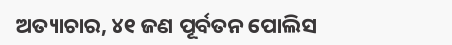ଅତ୍ୟାଚାର, ୪୧ ଜଣ ପୂର୍ବତନ ପୋଲିସ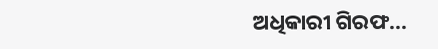ଅଧିକାରୀ ଗିରଫ...